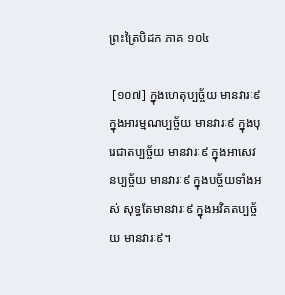ព្រះត្រៃបិដក ភាគ ១០៤

 [១០៧] ក្នុងហេតុប្បច្ច័យ មានវារៈ៩ ក្នុងអារម្មណប្បច្ច័យ មានវារៈ៩ ក្នុងបុរេជាតប្បច្ច័យ មានវារៈ៩ ក្នុងអាសេវនប្បច្ច័យ មានវារៈ៩ ក្នុងបច្ច័យទាំងអស់ សុទ្ធតែមានវារៈ៩ ក្នុងអវិគតប្បច្ច័យ មានវារៈ៩។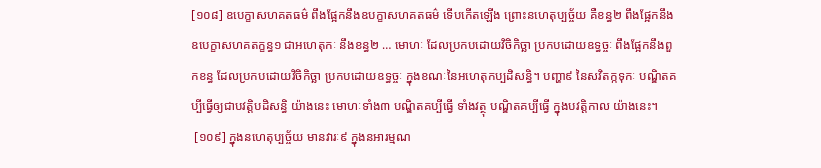[១០៨] ឧបេក្ខាសហគតធម៌ ពឹងផ្អែកនឹងឧបក្ខាសហគតធម៌ ទើបកើតឡើង ព្រោះនហេតុប្បច្ច័យ គឺខន្ធ២ ពឹងផ្អែកនឹងឧបេក្ខាសហគតក្ខន្ធ១ ជាអហេតុកៈ នឹងខន្ធ២ … មោហៈ ដែលប្រកបដោយវិចិកិច្ឆា ប្រកបដោយឧទ្ធច្ចៈ ពឹងផ្អែកនឹងពួកខន្ធ ដែលប្រកបដោយវិចិកិច្ឆា ប្រកបដោយឧទ្ធច្ចៈ ក្នុងខណៈនៃអហេតុកប្បដិសន្ធិ។ បញ្ហា៩ នៃសវិតក្កទុកៈ បណ្ឌិតគប្បីធ្វើឲ្យជាបវត្តិបដិសន្ធិ យ៉ាងនេះ មោហៈទាំង៣ បណ្ឌិតគប្បីធ្វើ ទាំងវត្ថុ បណ្ឌិតគប្បីធ្វើ ក្នុងបវត្តិកាល យ៉ាងនេះ។
 [១០៩] ក្នុងនហេតុប្បច្ច័យ មានវារៈ៩ ក្នុងនអារម្មណ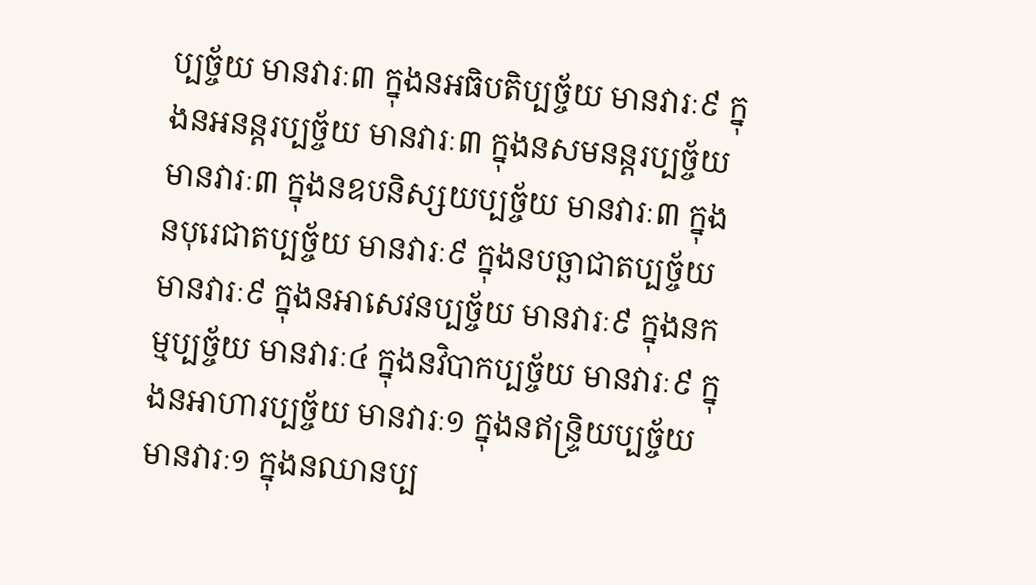ប្បច្ច័យ មានវារៈ៣ ក្នុងនអធិបតិប្បច្ច័យ មានវារៈ៩ ក្នុងនអនន្តរប្បច្ច័យ មានវារៈ៣ ក្នុងនសមនន្តរប្បច្ច័យ មានវារៈ៣ ក្នុងនឧបនិស្សយប្បច្ច័យ មានវារៈ៣ ក្នុងនបុរេជាតប្បច្ច័យ មានវារៈ៩ ក្នុងនបច្ឆាជាតប្បច្ច័យ មានវារៈ៩ ក្នុងនអាសេវនប្បច្ច័យ មានវារៈ៩ ក្នុងនកម្មប្បច្ច័យ មានវារៈ៤ ក្នុងនវិបាកប្បច្ច័យ មានវារៈ៩ ក្នុងនអាហារប្បច្ច័យ មានវារៈ១ ក្នុងនឥន្រ្ទិយប្បច្ច័យ មានវារៈ១ ក្នុងនឈានប្ប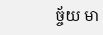ច្ច័យ មា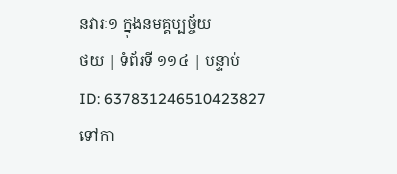នវារៈ១ ក្នុងនមគ្គប្បច្ច័យ
ថយ | ទំព័រទី ១១៤ | បន្ទាប់
ID: 637831246510423827
ទៅកា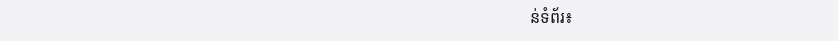ន់ទំព័រ៖